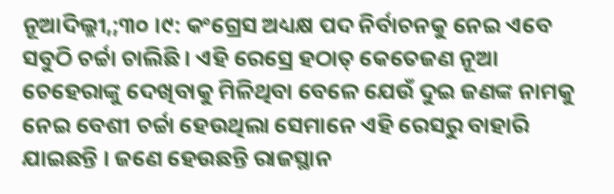ନୂଆଦିଲ୍ଲୀ,;୩୦ ।୯: କଂଗ୍ରେସ ଅଧ୍ୟକ୍ଷ ପଦ ନିର୍ବାଚନକୁ ନେଇ ଏବେ ସବୁଠି ଚର୍ଚ୍ଚା ଚାଲିଛି । ଏହି ରେସ୍ରେ ହଠାତ୍ କେତେଜଣ ନୂଆ ଚେହେରାଙ୍କୁ ଦେଖିବାକୁ ମିଳିଥିବା ବେଳେ ଯେଉଁ ଦୁଇ ଜଣଙ୍କ ନାମକୁ ନେଇ ବେଶୀ ଚର୍ଚ୍ଚା ହେଉଥିଲା ସେମାନେ ଏହି ରେସରୁ ବାହାରି ଯାଇଛନ୍ତି । ଜଣେ ହେଉଛନ୍ତି ରାଜସ୍ଥାନ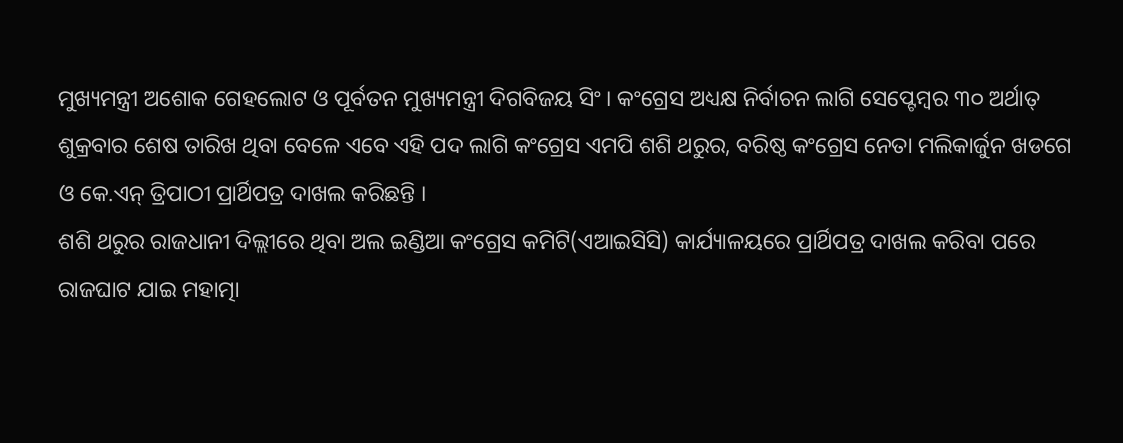ମୁଖ୍ୟମନ୍ତ୍ରୀ ଅଶୋକ ଗେହଲୋଟ ଓ ପୂର୍ବତନ ମୁଖ୍ୟମନ୍ତ୍ରୀ ଦିଗବିଜୟ ସିଂ । କଂଗ୍ରେସ ଅଧ୍ୟକ୍ଷ ନିର୍ବାଚନ ଲାଗି ସେପ୍ଟେମ୍ବର ୩୦ ଅର୍ଥାତ୍ ଶୁକ୍ରବାର ଶେଷ ତାରିଖ ଥିବା ବେଳେ ଏବେ ଏହି ପଦ ଲାଗି କଂଗ୍ରେସ ଏମପି ଶଶି ଥରୁର, ବରିଷ୍ଠ କଂଗ୍ରେସ ନେତା ମଲିକାର୍ଜୁନ ଖଡଗେ ଓ କେ.ଏନ୍ ତ୍ରିପାଠୀ ପ୍ରାର୍ଥିପତ୍ର ଦାଖଲ କରିଛନ୍ତି ।
ଶଶି ଥରୁର ରାଜଧାନୀ ଦିଲ୍ଲୀରେ ଥିବା ଅଲ ଇଣ୍ଡିଆ କଂଗ୍ରେସ କମିଟି(ଏଆଇସିସି) କାର୍ଯ୍ୟାଳୟରେ ପ୍ରାର୍ଥିପତ୍ର ଦାଖଲ କରିବା ପରେ ରାଜଘାଟ ଯାଇ ମହାତ୍ମା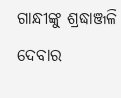ଗାନ୍ଧୀଙ୍କୁ ଶ୍ରଦ୍ଧାଞ୍ଜଳି ଦେବାର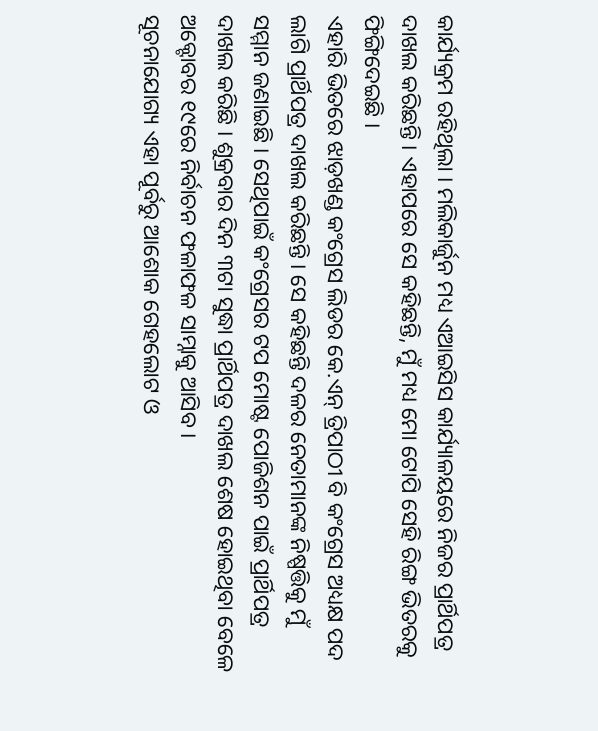କାର୍ଯ୍ୟକ୍ରମ ରହିଥିଲା । ମଲିକାର୍ଜୁନ ମଧ୍ୟ ଏଆଇସିସ କାର୍ଯ୍ୟାଳୟରେ ନିଜର ପ୍ରାର୍ଥିପତ୍ର ଦାଖଲ କରିଛନ୍ତି । ଏହାପରେ ସେ କହିଛନ୍ତି, ମୁଁ ମଧ୍ୟ ମୋ ଟୋପି ସେହି ରିଙ୍ଗ ଭିତରକୁ ଫିଙ୍ଗିଦେଇଛି ।
ଏହାରି ଭିତରେ ଝାଡ଼ଖଣ୍ଡ କଂଗ୍ରେସ ଲିଡର କେ.ଏନ୍ ତ୍ରିପାଠୀ ବି କଂଗ୍ରେସ ଅଧ୍ୟକ୍ଷ ପଦ ଲାଗି ପ୍ରାର୍ଥିପତ୍ର ଦାଖଲ କରିଛନ୍ତି । ସେ କହିଛନ୍ତି ଦଳର ନେତାମାନଙ୍କ ନିଷ୍ପତ୍ତିକୁ ମୁଁ ସମ୍ମାନ ଜଣାଇଛି । ସେଥିପାଇଁ କଂଗ୍ରେସର ଟପ ମୋଷ୍ଟ ପୋଜିଶନ ପାଇଁ ପ୍ରାର୍ଥିପତ୍ର ଦାଖଲ କରିଛି । ଶୁକ୍ରବାର ଦିନ ୩ଟା ସୁଦ୍ଧା ପ୍ରାର୍ଥିପତ୍ର ଦାଖଲ ଶେଷ ହୋଇଥିବା ବେଳେ ଅକ୍ଟୋବର ୧୯ରେ ନିର୍ବାଚନ ଫଳାଫଳ ସାମ୍ନାକୁ ଆସିବ ।
ସୂଚନାଯୋଗ୍ୟ ଏହା ପୂର୍ବରୁ ଆଶୋକ ଗେହଲୋଟ ଓ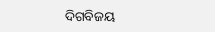ଦିଗବିଜୟ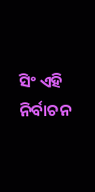ସିଂ ଏହି ନିର୍ବାଚନ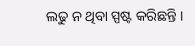ଲଢୁ ନ ଥିବା ସ୍ପଷ୍ଟ କରିଛନ୍ତି ।